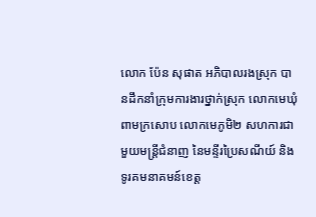លោក ប៉ែន សុផាត អភិបាលរងស្រុក បានដឹកនាំក្រុមការងារថ្នាក់ស្រុក លោកមេឃុំពាមក្រសោប លោកមេភូមិ២ សហការជាមួយមន្រ្តីជំនាញ នៃមន្ទីរប្រៃសណីយ៍ និងទូរគមនាគមន៍ខេត្ត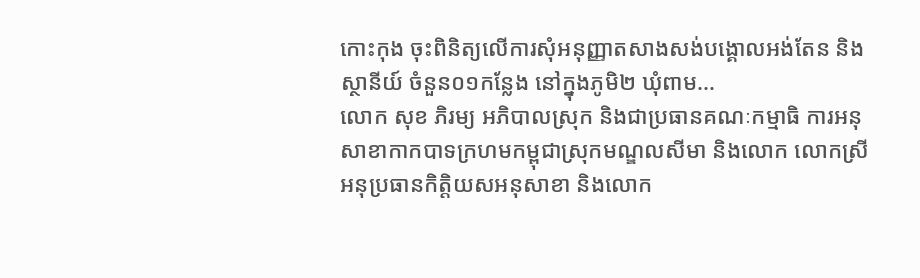កោះកុង ចុះពិនិត្យលើការសុំអនុញ្ញាតសាងសង់បង្គោលអង់តែន និងស្ថានីយ៍ ចំនួន០១កន្លែង នៅក្នុងភូមិ២ ឃុំពាម...
លោក សុខ ភិរម្យ អភិបាលស្រុក និងជាប្រធានគណៈកម្មាធិ ការអនុសាខាកាកបាទក្រហមកម្ពុជាស្រុកមណ្ឌលសីមា និងលោក លោកស្រី អនុប្រធានកិត្តិយសអនុសាខា និងលោក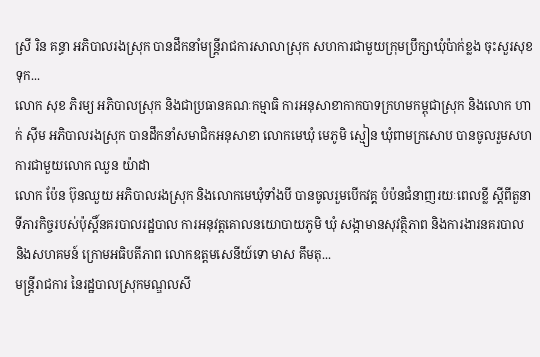ស្រី រិន គន្ធា អភិបាលរងស្រុក បានដឹកនាំមន្រ្តីរាជការសាលាស្រុក សហការជាមួយក្រុមប្រឹក្សាឃុំប៉ាក់ខ្លង ចុះសួរសុខទុក...
លោក សុខ ភិរម្យ អភិបាលស្រុក និងជាប្រធានគណៈកម្មាធិ ការអនុសាខាកាកបាទក្រហមកម្ពុជាស្រុក និងលោក ហាក់ ស៊ីម អភិបាលរងស្រុក បានដឹកនាំសមាជិកអនុសាខា លោកមេឃុំ មេភូមិ ស្មៀន ឃុំពាមក្រសោប បានចូលរួមសហការជាមួយលោក ឈួន យ៉ាដា
លោក ប៉ែន ប៊ុនឈួយ អភិបាលរងស្រុក និងលោកមេឃុំទាំងបី បានចូលរួមបើកវគ្គ បំប៉នជំនាញរយៈពេលខ្លី ស្ដីពីតួនាទីភារកិច្ចរបស់ប៉ុស្ដិ៍នគរបាលរដ្ឋបាល ការអនុវត្តគោលនយោបាយភូមិ ឃុំ សង្កាមានសុវត្ថិភាព និងការងារនគរបាល និងសហគមន៍ ក្រោមអធិបតីភាព លោកឧត្ដមសេនីយ៍ទោ មាស គឹមតុ...
មន្រ្តីរាជការ នៃរដ្ឋបាលស្រុកមណ្ឌលសី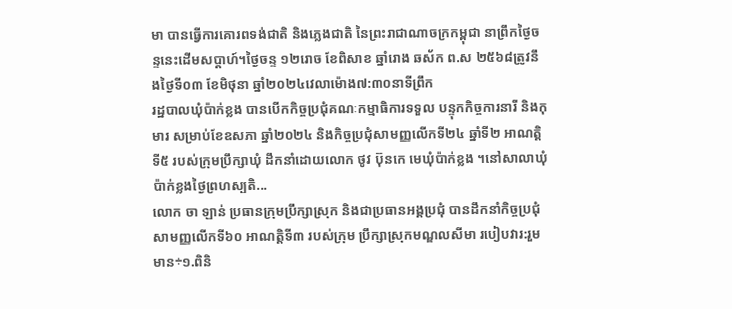មា បានធ្វើការគោរពទង់ជាតិ និងភ្លេងជាតិ នៃព្រះរាជាណាចក្រកម្ពុជា នាព្រឹកថ្ងៃចន្ទនេះដើមសប្តាហ៍។ថ្ងៃចន្ទ ១២រោច ខែពិសាខ ឆ្នាំរោង ឆស័ក ព.ស ២៥៦៨ត្រូវនឹងថ្ងៃទី០៣ ខែមិថុនា ឆ្នាំ២០២៤វេលាម៉ោង៧:៣០នាទីព្រឹក
រដ្ឋបាលឃុំប៉ាក់ខ្លង បានបើកកិច្ចប្រជុំគណៈកម្មាធិការទទួល បន្ទុកកិច្ចការនារី និងកុមារ សម្រាប់ខែឧសភា ឆ្នាំ២០២៤ និងកិច្ចប្រជុំសាមញ្ញលើកទី២៤ ឆ្នាំទី២ អាណត្តិទី៥ របស់ក្រុមប្រឹក្សាឃុំ ដឹកនាំដោយលោក ថូវ ប៊ុនកេ មេឃុំប៉ាក់ខ្លង ។នៅសាលាឃុំប៉ាក់ខ្លងថ្ងៃព្រហស្បតិ...
លោក ចា ឡាន់ ប្រធានក្រុមប្រឹក្សាស្រុក និងជាប្រធានអង្គប្រជុំ បានដឹកនាំកិច្ចប្រជុំសាមញ្ញលើកទី៦០ អាណត្តិទី៣ របស់ក្រុម ប្រឹក្សាស្រុកមណ្ឌលសីមា របៀបវារ:រួមមាន÷១.ពិនិ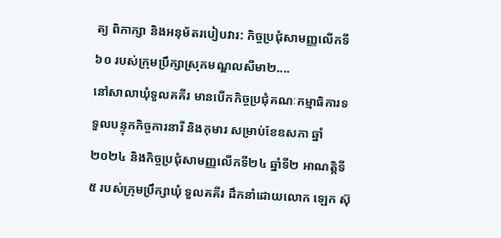ត្យ ពិភាក្សា និងអនុម័តរបៀបវារ: កិច្ចប្រជុំសាមញ្ញលើកទី៦០ របស់ក្រុមប្រឹក្សាស្រុកមណ្ឌលសីមា២....
នៅសាលាឃុំទួលគគីរ មានបើកកិច្ចប្រជុំគណៈកម្មាធិការទទួលបន្ទុកកិច្ចការនារី និងកុមារ សម្រាប់ខែឧសភា ឆ្នាំ២០២៤ និងកិច្ចប្រជុំសាមញ្ញលើកទី២៤ ឆ្នាំទី២ អាណត្តិទី៥ របស់ក្រុមប្រឹក្សាឃុំ ទួលគគីរ ដឹកនាំដោយលោក ឡេក ស៊ុ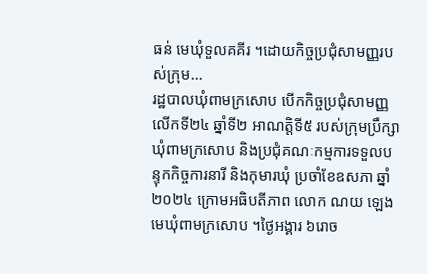ធន់ មេឃុំទួលគគីរ ។ដោយកិច្ចប្រជុំសាមញ្ញរបស់ក្រុម...
រដ្ឋបាលឃុំពាមក្រសោប បើកកិច្ចប្រជុំសាមញ្ញ លើកទី២៤ ឆ្នាំទី២ អាណត្តិទី៥ របស់ក្រុមប្រឹក្សាឃុំពាមក្រសោប និងប្រជុំគណៈកម្មការទទួលបន្ទុកកិច្ចការនារី និងកុមារឃុំ ប្រចាំខែឧសភា ឆ្នាំ២០២៤ ក្រោមអធិបតីភាព លោក ណយ ឡេង មេឃុំពាមក្រសោប ។ថ្ងៃអង្គារ ៦រោច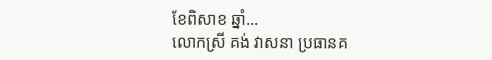ខែពិសាខ ឆ្នាំ...
លោកស្រី គង់ វាសនា ប្រធានគ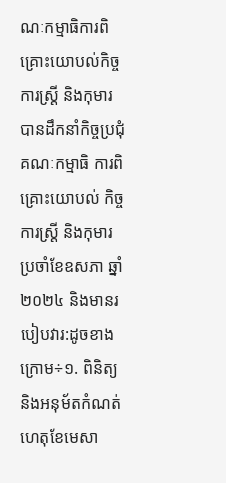ណៈកម្មាធិការពិគ្រោះយោបល់កិច្ចការស្ដ្រី និងកុមារ បានដឹកនាំកិច្ចប្រជុំគណៈកម្មាធិ ការពិគ្រោះយោបល់ កិច្ចការស្ដ្រី និងកុមារ ប្រចាំខែឧសភា ឆ្នាំ២០២៤ និងមានរបៀបវារ:ដូចខាងក្រោម÷១. ពិនិត្យ និងអនុម័តកំណត់ហេតុខែមេសា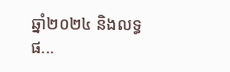ឆ្នាំ២០២៤ និងលទ្ធផ...